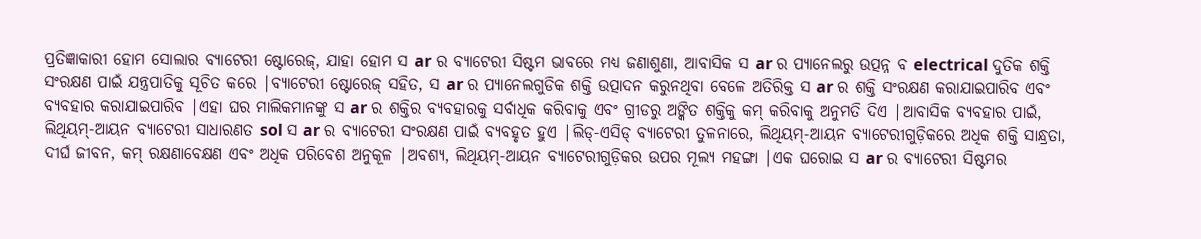ପ୍ରତିଜ୍ଞାକାରୀ ହୋମ ସୋଲାର ବ୍ୟାଟେରୀ ଷ୍ଟୋରେଜ୍, ଯାହା ହୋମ ସ ar ର ବ୍ୟାଟେରୀ ସିଷ୍ଟମ ଭାବରେ ମଧ୍ୟ ଜଣାଶୁଣା, ଆବାସିକ ସ ar ର ପ୍ୟାନେଲରୁ ଉତ୍ପନ୍ନ ବ electrical ଦୁତିକ ଶକ୍ତି ସଂରକ୍ଷଣ ପାଇଁ ଯନ୍ତ୍ରପାତିକୁ ସୂଚିତ କରେ |ବ୍ୟାଟେରୀ ଷ୍ଟୋରେଜ୍ ସହିତ, ସ ar ର ପ୍ୟାନେଲଗୁଡିକ ଶକ୍ତି ଉତ୍ପାଦନ କରୁନଥିବା ବେଳେ ଅତିରିକ୍ତ ସ ar ର ଶକ୍ତି ସଂରକ୍ଷଣ କରାଯାଇପାରିବ ଏବଂ ବ୍ୟବହାର କରାଯାଇପାରିବ |ଏହା ଘର ମାଲିକମାନଙ୍କୁ ସ ar ର ଶକ୍ତିର ବ୍ୟବହାରକୁ ସର୍ବାଧିକ କରିବାକୁ ଏବଂ ଗ୍ରୀଡରୁ ଅଙ୍କିତ ଶକ୍ତିକୁ କମ୍ କରିବାକୁ ଅନୁମତି ଦିଏ |ଆବାସିକ ବ୍ୟବହାର ପାଇଁ, ଲିଥିୟମ୍-ଆୟନ ବ୍ୟାଟେରୀ ସାଧାରଣତ sol ସ ar ର ବ୍ୟାଟେରୀ ସଂରକ୍ଷଣ ପାଇଁ ବ୍ୟବହୃତ ହୁଏ |ଲିଡ୍-ଏସିଡ୍ ବ୍ୟାଟେରୀ ତୁଳନାରେ, ଲିଥିୟମ୍-ଆୟନ ବ୍ୟାଟେରୀଗୁଡ଼ିକରେ ଅଧିକ ଶକ୍ତି ସାନ୍ଧ୍ରତା, ଦୀର୍ଘ ଜୀବନ, କମ୍ ରକ୍ଷଣାବେକ୍ଷଣ ଏବଂ ଅଧିକ ପରିବେଶ ଅନୁକୂଳ |ଅବଶ୍ୟ, ଲିଥିୟମ୍-ଆୟନ ବ୍ୟାଟେରୀଗୁଡ଼ିକର ଉପର ମୂଲ୍ୟ ମହଙ୍ଗା |ଏକ ଘରୋଇ ସ ar ର ବ୍ୟାଟେରୀ ସିଷ୍ଟମର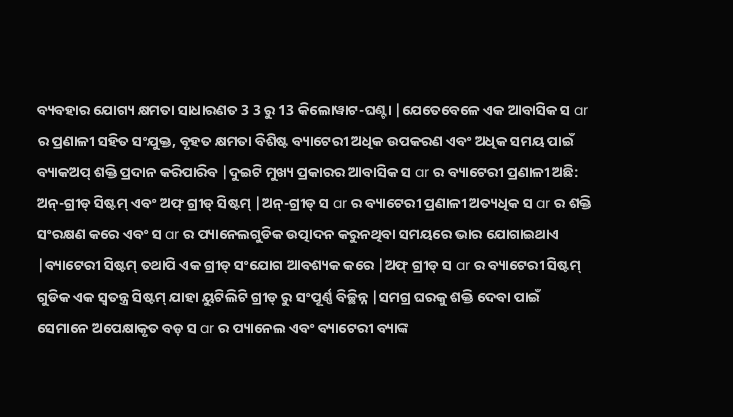ବ୍ୟବହାର ଯୋଗ୍ୟ କ୍ଷମତା ସାଧାରଣତ 3 3 ରୁ 13 କିଲୋୱାଟ-ଘଣ୍ଟା |ଯେତେବେଳେ ଏକ ଆବାସିକ ସ ar ର ପ୍ରଣାଳୀ ସହିତ ସଂଯୁକ୍ତ, ବୃହତ କ୍ଷମତା ବିଶିଷ୍ଟ ବ୍ୟାଟେରୀ ଅଧିକ ଉପକରଣ ଏବଂ ଅଧିକ ସମୟ ପାଇଁ ବ୍ୟାକଅପ୍ ଶକ୍ତି ପ୍ରଦାନ କରିପାରିବ |ଦୁଇଟି ମୁଖ୍ୟ ପ୍ରକାରର ଆବାସିକ ସ ar ର ବ୍ୟାଟେରୀ ପ୍ରଣାଳୀ ଅଛି: ଅନ୍-ଗ୍ରୀଡ୍ ସିଷ୍ଟମ୍ ଏବଂ ଅଫ୍ ଗ୍ରୀଡ୍ ସିଷ୍ଟମ୍ |ଅନ୍-ଗ୍ରୀଡ୍ ସ ar ର ବ୍ୟାଟେରୀ ପ୍ରଣାଳୀ ଅତ୍ୟଧିକ ସ ar ର ଶକ୍ତି ସଂରକ୍ଷଣ କରେ ଏବଂ ସ ar ର ପ୍ୟାନେଲଗୁଡିକ ଉତ୍ପାଦନ କରୁନଥିବା ସମୟରେ ଭାର ଯୋଗାଇଥାଏ |ବ୍ୟାଟେରୀ ସିଷ୍ଟମ୍ ତଥାପି ଏକ ଗ୍ରୀଡ୍ ସଂଯୋଗ ଆବଶ୍ୟକ କରେ |ଅଫ୍ ଗ୍ରୀଡ୍ ସ ar ର ବ୍ୟାଟେରୀ ସିଷ୍ଟମ୍ ଗୁଡିକ ଏକ ସ୍ୱତନ୍ତ୍ର ସିଷ୍ଟମ୍ ଯାହା ୟୁଟିଲିଟି ଗ୍ରୀଡ୍ ରୁ ସଂପୂର୍ଣ୍ଣ ବିଚ୍ଛିନ୍ନ |ସମଗ୍ର ଘରକୁ ଶକ୍ତି ଦେବା ପାଇଁ ସେମାନେ ଅପେକ୍ଷାକୃତ ବଡ଼ ସ ar ର ପ୍ୟାନେଲ ଏବଂ ବ୍ୟାଟେରୀ ବ୍ୟାଙ୍କ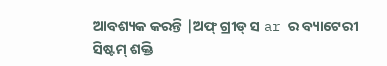ଆବଶ୍ୟକ କରନ୍ତି |ଅଫ୍ ଗ୍ରୀଡ୍ ସ ar ର ବ୍ୟାଟେରୀ ସିଷ୍ଟମ୍ ଶକ୍ତି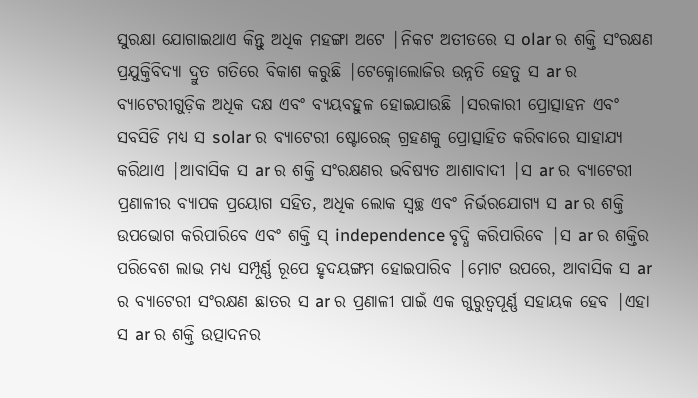ସୁରକ୍ଷା ଯୋଗାଇଥାଏ କିନ୍ତୁ ଅଧିକ ମହଙ୍ଗା ଅଟେ |ନିକଟ ଅତୀତରେ ସ olar ର ଶକ୍ତି ସଂରକ୍ଷଣ ପ୍ରଯୁକ୍ତିବିଦ୍ୟା ଦ୍ରୁତ ଗତିରେ ବିକାଶ କରୁଛି |ଟେକ୍ନୋଲୋଜିର ଉନ୍ନତି ହେତୁ ସ ar ର ବ୍ୟାଟେରୀଗୁଡ଼ିକ ଅଧିକ ଦକ୍ଷ ଏବଂ ବ୍ୟୟବହୁଳ ହୋଇଯାଉଛି |ସରକାରୀ ପ୍ରୋତ୍ସାହନ ଏବଂ ସବସିଡି ମଧ୍ୟ ସ solar ର ବ୍ୟାଟେରୀ ଷ୍ଟୋରେଜ୍ ଗ୍ରହଣକୁ ପ୍ରୋତ୍ସାହିତ କରିବାରେ ସାହାଯ୍ୟ କରିଥାଏ |ଆବାସିକ ସ ar ର ଶକ୍ତି ସଂରକ୍ଷଣର ଭବିଷ୍ୟତ ଆଶାବାଦୀ |ସ ar ର ବ୍ୟାଟେରୀ ପ୍ରଣାଳୀର ବ୍ୟାପକ ପ୍ରୟୋଗ ସହିତ, ଅଧିକ ଲୋକ ସ୍ୱଚ୍ଛ ଏବଂ ନିର୍ଭରଯୋଗ୍ୟ ସ ar ର ଶକ୍ତି ଉପଭୋଗ କରିପାରିବେ ଏବଂ ଶକ୍ତି ସ୍ independence ବୃଦ୍ଧି କରିପାରିବେ |ସ ar ର ଶକ୍ତିର ପରିବେଶ ଲାଭ ମଧ୍ୟ ସମ୍ପୂର୍ଣ୍ଣ ରୂପେ ହୃଦୟଙ୍ଗମ ହୋଇପାରିବ |ମୋଟ ଉପରେ, ଆବାସିକ ସ ar ର ବ୍ୟାଟେରୀ ସଂରକ୍ଷଣ ଛାତର ସ ar ର ପ୍ରଣାଳୀ ପାଇଁ ଏକ ଗୁରୁତ୍ୱପୂର୍ଣ୍ଣ ସହାୟକ ହେବ |ଏହା ସ ar ର ଶକ୍ତି ଉତ୍ପାଦନର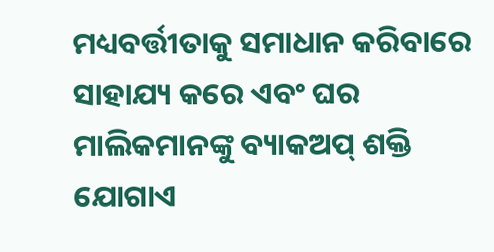ମଧ୍ୟବର୍ତ୍ତୀତାକୁ ସମାଧାନ କରିବାରେ ସାହାଯ୍ୟ କରେ ଏବଂ ଘର ମାଲିକମାନଙ୍କୁ ବ୍ୟାକଅପ୍ ଶକ୍ତି ଯୋଗାଏ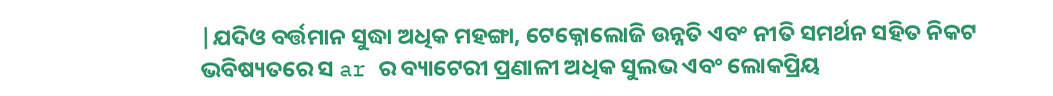|ଯଦିଓ ବର୍ତ୍ତମାନ ସୁଦ୍ଧା ଅଧିକ ମହଙ୍ଗା, ଟେକ୍ନୋଲୋଜି ଉନ୍ନତି ଏବଂ ନୀତି ସମର୍ଥନ ସହିତ ନିକଟ ଭବିଷ୍ୟତରେ ସ ar ର ବ୍ୟାଟେରୀ ପ୍ରଣାଳୀ ଅଧିକ ସୁଲଭ ଏବଂ ଲୋକପ୍ରିୟ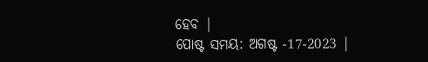ହେବ |
ପୋଷ୍ଟ ସମୟ: ଅଗଷ୍ଟ -17-2023 |